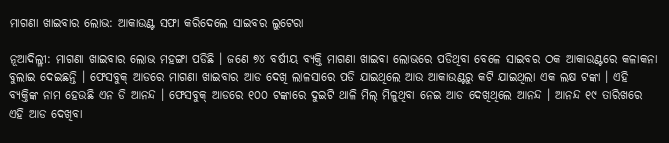ମାଗଣା ଖାଇବାର ଲୋଭ: ଆକାଉଣ୍ଟ ସଫା କରିଦେଲେ ସାଇବର ଲୁଟେରା

ନୂଆଦିଲ୍ଳୀ: ମାଗଣା ଖାଇବାର ଲୋଭ ମହଙ୍ଗା ପଡିଛି । ଜଣେ ୭୪ ବର୍ଷୀୟ ବ୍ୟକ୍ତି ମାଗଣା ଖାଇବା ଲୋଭରେ ପଡିଥିବା ବେଳେ ସାଇବର ଠକ ଆକାଉଣ୍ଟରେ କଳାକନା ବୁଲାଇ ଦେଇଛନ୍ତି । ଫେସବୁକ୍ ଆଡରେ ମାଗଣା ଖାଇବାର ଆଡ ଦେଖି ଲାଳସାରେ ପଡି ଯାଇଥିଲେ ଆଉ ଆକାଉଣ୍ଟରୁ କଟି ଯାଇଥିଲା ଏକ ଲକ୍ଷ ଟଙ୍କା । ଏହି ବ୍ୟକ୍ତିଙ୍କ ନାମ ହେଉଛି ଏନ ଡି ଆନନ୍ଦ । ଫେସବୁକ୍ ଆଡରେ ୧୦୦ ଟଙ୍କାରେ ଦୁଇଟି ଥାଳି ମିଲ୍ ମିଳୁଥିବା ନେଇ ଆଡ ଦେଖିଥିଲେ ଆନନ୍ଦ । ଆନନ୍ଦ ୧୯ ତାରିଖରେ ଏହି ଆଡ ଦେଖିବା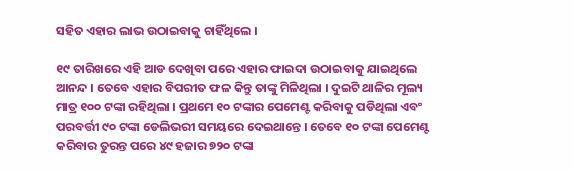ସହିତ ଏହାର ଲାଭ ଉଠାଇବାକୁ ଚାହିଁଥିଲେ ।

୧୯ ତାରିଖରେ ଏହି ଆଡ ଦେଖିବା ପରେ ଏହାର ଫାଇଦା ଉଠାଇବାକୁ ଯାଇଥିଲେ ଆନନ୍ଦ । ତେବେ ଏହାର ବିପରୀତ ଫଳ କିନ୍ତୁ ତାଙ୍କୁ ମିଳିଥିଲା । ଦୁଇଟି ଥାଳିର ମୂଲ୍ୟ ମାତ୍ର ୧୦୦ ଟଙ୍କା ରହିଥିଲା । ପ୍ରଥମେ ୧୦ ଟଙ୍କାର ପେମେଣ୍ଟ କରିବାକୁ ପଡିଥିଲା ଏବଂ ପରବର୍ତ୍ତୀ ୯୦ ଟଙ୍କା ଡେଲିଭରୀ ସମୟରେ ଦେଇଥାନ୍ତେ । ତେବେ ୧୦ ଟଙ୍କା ପେମେଣ୍ଟ କରିବାର ତୁରନ୍ତ ପରେ ୪୯ ହଜାର ୭୨୦ ଟଙ୍କା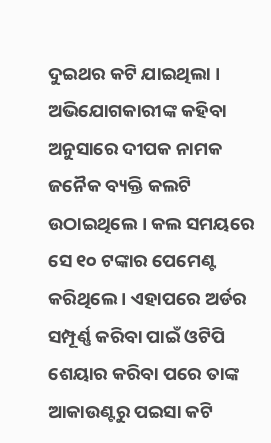ଦୁଇଥର କଟି ଯାଇଥିଲା । ଅଭିଯୋଗକାରୀଙ୍କ କହିବା ଅନୁସାରେ ଦୀପକ ନାମକ ଜନୈକ ବ୍ୟକ୍ତି କଲଟି ଉଠାଇଥିଲେ । କଲ ସମୟରେ ସେ ୧୦ ଟଙ୍କାର ପେମେଣ୍ଟ କରିଥିଲେ । ଏହାପରେ ଅର୍ଡର ସମ୍ପୂର୍ଣ୍ଣ କରିବା ପାଇଁ ଓଟିପି ଶେୟାର କରିବା ପରେ ତାଙ୍କ ଆକାଉଣ୍ଟରୁ ପଇସା କଟି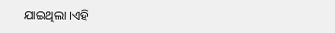ଯାଇଥିଲା ।ଏହି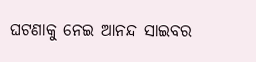ଘଟଣାକୁ ନେଇ ଆନନ୍ଦ ସାଇବର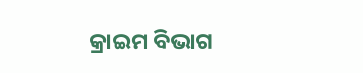କ୍ରାଇମ ବିଭାଗ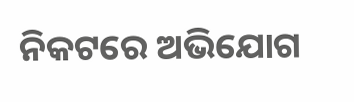ନିକଟରେ ଅଭିଯୋଗ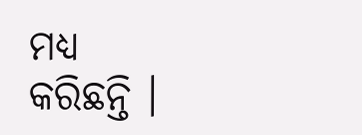ମଧ୍ୟ କରିଛନ୍ତି ।